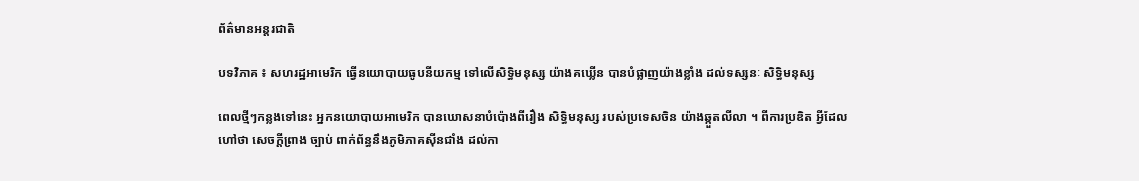ព័ត៌មានអន្តរជាតិ

បទវិភាគ ៖ សហរដ្ឋអាមេរិក ធ្វើនយោបាយធូបនីយកម្ម ទៅលើសិទ្ធិមនុស្ស យ៉ាងគឃ្លើន បានបំផ្លាញយ៉ាងខ្លាំង ដល់ទស្សនៈ សិទ្ធិមនុស្ស

ពេលថ្មីៗកន្លងទៅនេះ អ្នកនយោបាយអាមេរិក បានឃោសនាបំប៉ោងពីរឿង សិទ្ធិមនុស្ស របស់ប្រទេសចិន យ៉ាងឆ្កួតលីលា ។ ពីការប្រឌិត អ្វីដែលហៅថា សេចក្តីព្រាង ច្បាប់ ពាក់ព័ន្ធនឹងភូមិភាគស៊ីនជាំង ដល់កា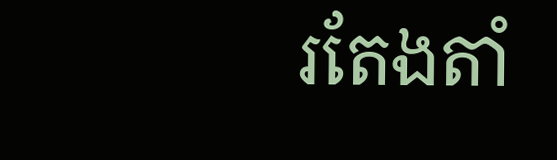រតែងតាំ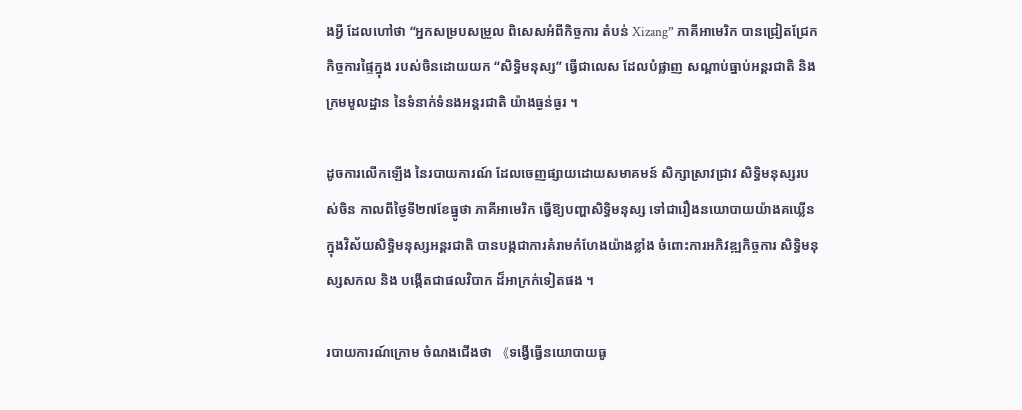ងអ្វី ដែលហៅថា “អ្នកសម្របសម្រួល ពិសេសអំពីកិច្ចការ តំបន់ Xizang” ភាគីអាមេរិក បានជ្រៀតជ្រែក កិច្ចការផ្ទៃក្នុង របស់ចិនដោយយក “សិទ្ធិមនុស្ស” ធ្វើជាលេស ដែលបំផ្លាញ សណ្ដាប់ធ្នាប់អន្តរជាតិ និងក្រមមូលដ្ឋាន នៃទំនាក់ទំនងអន្តរជាតិ យ៉ាងធ្ងន់ធ្ងរ ។

ដូចការលើកឡើង នៃរបាយការណ៍ ដែលចេញផ្សាយដោយសមាគមន៍ សិក្សាស្រាវជ្រាវ សិទ្ធិមនុស្សរបស់ចិន កាលពីថ្ងៃទី២៧ខែធ្នូថា ភាគីអាមេរិក ធ្វើឱ្យបញ្ហាសិទ្ធិមនុស្ស ទៅជារឿងនយោបាយយ៉ាងគឃ្លើន ក្នុងវិស័យសិទ្ធិមនុស្សអន្តរជាតិ បានបង្កជាការគំរាមកំហែងយ៉ាងខ្លាំង ចំពោះការអភិវឌ្ឍកិច្ចការ សិទ្ធិមនុស្សសកល និង បង្កើតជាផលវិបាក ដ៏អាក្រក់ទៀតផង ។

របាយការណ៍ក្រោម ចំណងជើងថា 《ទង្វើធ្វើនយោបាយធូ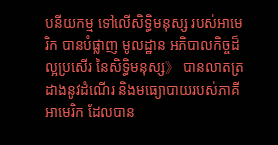បនីយកម្ម ទៅលើសិទ្ធិមនុស្ស របស់អាមេរិក បានបំផ្លាញ មូលដ្ឋាន អភិបាលកិច្ចដ៏ល្អប្រសើរ នៃសិទ្ធិមនុស្ស》 បានលាតត្រដាងនូវដំណើរ និងមធ្យោបាយរបស់ភាគីអាមេរិក ដែលបាន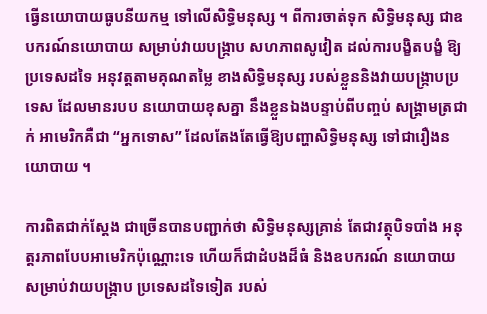ធ្វើនយោបាយធូបនីយកម្ម ទៅលើសិទ្ធិមនុស្ស ។ ពីការចាត់ទុក សិទ្ធិមនុស្ស ជាឧបករណ៍នយោបាយ សម្រាប់វាយបង្ក្រាប សហភាពសូវៀត ដល់ការបង្ខិតបង្ខំ ឱ្យប្រទេសដទៃ អនុវត្តតាមគុណតម្លៃ ខាងសិទ្ធិមនុស្ស របស់ខ្លួននិងវាយបង្ក្រាបប្រទេស ដែលមានរបប នយោបាយខុសគ្នា នឹងខ្លួនឯងបន្ទាប់ពីបញ្ចប់ សង្គ្រាមត្រជាក់ អាមេរិកគឺជា “អ្នកទោស” ដែលតែងតែធ្វើឱ្យបញ្ហាសិទ្ធិមនុស្ស ទៅជារឿងនយោបាយ ។

ការពិតជាក់ស្តែង ជាច្រើនបានបញ្ជាក់ថា សិទ្ធិមនុស្សគ្រាន់ តែជាវត្ថុបិទបាំង អនុត្តរភាពបែបអាមេរិកប៉ុណ្ណោះទេ ហើយក៏ជាដំបងដ៏ធំ និងឧបករណ៍ នយោបាយ សម្រាប់វាយបង្ក្រាប ប្រទេសដទៃទៀត របស់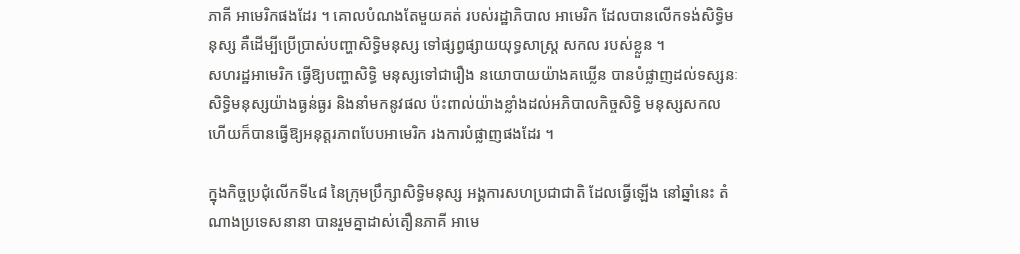ភាគី អាមេរិកផងដែរ ។ គោលបំណងតែមួយគត់ របស់រដ្ឋាភិបាល អាមេរិក ដែលបានលើកទង់សិទ្ធិមនុស្ស គឺដើម្បីប្រើប្រាស់បញ្ហាសិទ្ធិមនុស្ស ទៅផ្សព្វផ្សាយយុទ្ធសាស្ត្រ សកល របស់ខ្លួន ។
សហរដ្ឋអាមេរិក ធ្វើឱ្យបញ្ហាសិទ្ធិ មនុស្សទៅជារឿង នយោបាយយ៉ាងគឃ្លើន បានបំផ្លាញដល់ទស្សនៈសិទ្ធិមនុស្សយ៉ាងធ្ងន់ធ្ងរ និងនាំមកនូវផល ប៉ះពាល់យ៉ាងខ្លាំងដល់អភិបាលកិច្ចសិទ្ធិ មនុស្សសកល ហើយក៏បានធ្វើឱ្យអនុត្តរភាពបែបអាមេរិក រងការបំផ្លាញផងដែរ ។

ក្នុងកិច្ចប្រជុំលើកទី៤៨ នៃក្រុមប្រឹក្សាសិទ្ធិមនុស្ស អង្គការសហប្រជាជាតិ ដែលធ្វើឡើង នៅឆ្នាំនេះ តំណាងប្រទេសនានា បានរួមគ្នាដាស់តឿនភាគី អាមេ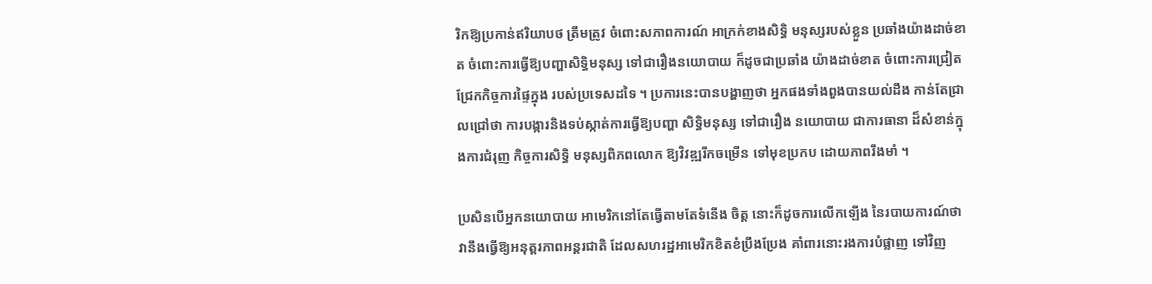រិកឱ្យប្រកាន់ឥរិយាបថ ត្រឹមត្រូវ ចំពោះសភាពការណ៍ អាក្រក់ខាងសិទ្ធិ មនុស្សរបស់ខ្លួន ប្រឆាំងយ៉ាងដាច់ខាត ចំពោះការធ្វើឱ្យបញ្ហាសិទ្ធិមនុស្ស ទៅជារឿងនយោបាយ ក៏ដូចជាប្រឆាំង យ៉ាងដាច់ខាត ចំពោះការជ្រៀតជ្រែកកិច្ចការផ្ទៃក្នុង របស់ប្រទេសដទៃ ។ ប្រការនេះបានបង្ហាញថា អ្នកផងទាំងពួងបានយល់ដឹង កាន់តែជ្រាលជ្រៅថា ការបង្ការនិងទប់ស្កាត់ការធ្វើឱ្យបញ្ហា សិទ្ធិមនុស្ស ទៅជារឿង នយោបាយ ជាការធានា ដ៏សំខាន់ក្នុងការជំរុញ កិច្ចការសិទ្ធិ មនុស្សពិភពលោក ឱ្យវិវឌ្ឍរីកចម្រើន ទៅមុខប្រកប ដោយភាពរឹងមាំ ។

ប្រសិនបើអ្នកនយោបាយ អាមេរិកនៅតែធ្វើតាមតែទំនើង ចិត្ត នោះក៏ដូចការលើកឡើង នៃរបាយការណ៍ថា វានឹងធ្វើឱ្យអនុត្តរភាពអន្តរជាតិ ដែលសហរដ្ឋអាមេរិកខិតខំប្រឹងប្រែង គាំពារនោះរងការបំផ្លាញ ទៅវិញ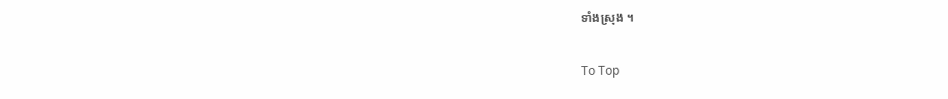ទាំងស្រុង ។

To Top